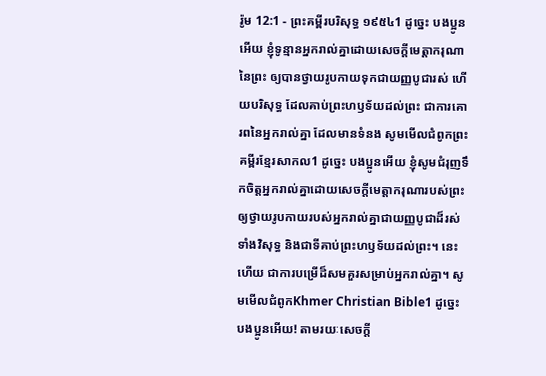រ៉ូម 12:1 - ព្រះគម្ពីរបរិសុទ្ធ ១៩៥៤1 ដូច្នេះ បងប្អូនអើយ ខ្ញុំទូន្មានអ្នករាល់គ្នាដោយសេចក្ដីមេត្តាករុណានៃព្រះ ឲ្យបានថ្វាយរូបកាយទុកជាយញ្ញបូជារស់ ហើយបរិសុទ្ធ ដែលគាប់ព្រះហឫទ័យដល់ព្រះ ជាការគោរពនៃអ្នករាល់គ្នា ដែលមានទំនង សូមមើលជំពូកព្រះគម្ពីរខ្មែរសាកល1 ដូច្នេះ បងប្អូនអើយ ខ្ញុំសូមជំរុញទឹកចិត្តអ្នករាល់គ្នាដោយសេចក្ដីមេត្តាករុណារបស់ព្រះ ឲ្យថ្វាយរូបកាយរបស់អ្នករាល់គ្នាជាយញ្ញបូជាដ៏រស់ ទាំងវិសុទ្ធ និងជាទីគាប់ព្រះហឫទ័យដល់ព្រះ។ នេះហើយ ជាការបម្រើដ៏សមគួរសម្រាប់អ្នករាល់គ្នា។ សូមមើលជំពូកKhmer Christian Bible1 ដូច្នេះ បងប្អូនអើយ! តាមរយៈសេចក្ដី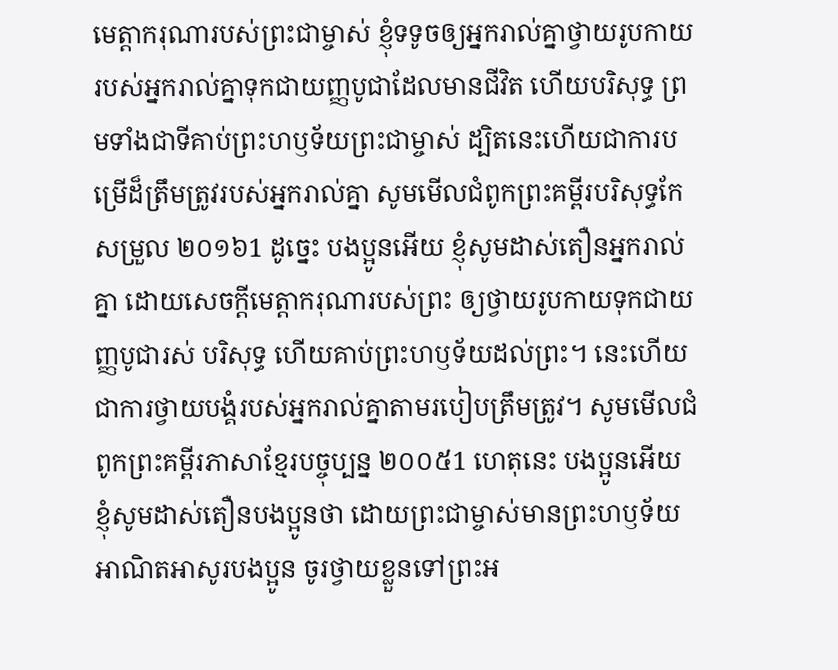មេត្ដាករុណារបស់ព្រះជាម្ចាស់ ខ្ញុំទទូចឲ្យអ្នករាល់គ្នាថ្វាយរូបកាយរបស់អ្នករាល់គ្នាទុកជាយញ្ញបូជាដែលមានជីវិត ហើយបរិសុទ្ធ ព្រមទាំងជាទីគាប់ព្រះហឫទ័យព្រះជាម្ចាស់ ដ្បិតនេះហើយជាការបម្រើដ៏ត្រឹមត្រូវរបស់អ្នករាល់គ្នា សូមមើលជំពូកព្រះគម្ពីរបរិសុទ្ធកែសម្រួល ២០១៦1 ដូច្នេះ បងប្អូនអើយ ខ្ញុំសូមដាស់តឿនអ្នករាល់គ្នា ដោយសេចក្តីមេត្តាករុណារបស់ព្រះ ឲ្យថ្វាយរូបកាយទុកជាយញ្ញបូជារស់ បរិសុទ្ធ ហើយគាប់ព្រះហឫទ័យដល់ព្រះ។ នេះហើយជាការថ្វាយបង្គំរបស់អ្នករាល់គ្នាតាមរបៀបត្រឹមត្រូវ។ សូមមើលជំពូកព្រះគម្ពីរភាសាខ្មែរបច្ចុប្បន្ន ២០០៥1 ហេតុនេះ បងប្អូនអើយ ខ្ញុំសូមដាស់តឿនបងប្អូនថា ដោយព្រះជាម្ចាស់មានព្រះហឫទ័យអាណិតអាសូរបងប្អូន ចូរថ្វាយខ្លួនទៅព្រះអ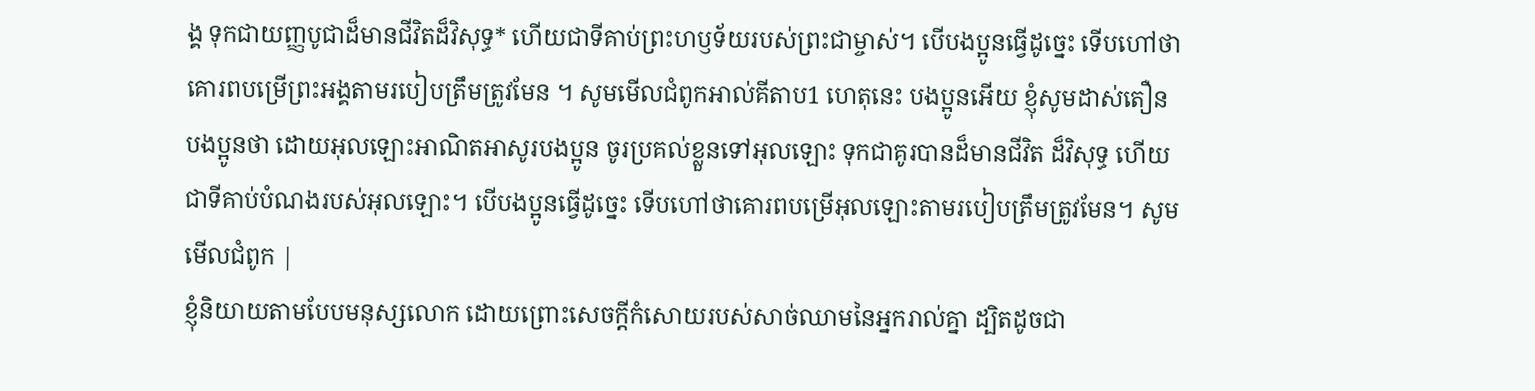ង្គ ទុកជាយញ្ញបូជាដ៏មានជីវិតដ៏វិសុទ្ធ* ហើយជាទីគាប់ព្រះហឫទ័យរបស់ព្រះជាម្ចាស់។ បើបងប្អូនធ្វើដូច្នេះ ទើបហៅថាគោរពបម្រើព្រះអង្គតាមរបៀបត្រឹមត្រូវមែន ។ សូមមើលជំពូកអាល់គីតាប1 ហេតុនេះ បងប្អូនអើយ ខ្ញុំសូមដាស់តឿនបងប្អូនថា ដោយអុលឡោះអាណិតអាសូរបងប្អូន ចូរប្រគល់ខ្លួនទៅអុលឡោះ ទុកជាគូរបានដ៏មានជីវិត ដ៏វិសុទ្ធ ហើយជាទីគាប់បំណងរបស់អុលឡោះ។ បើបងប្អូនធ្វើដូច្នេះ ទើបហៅថាគោរពបម្រើអុលឡោះតាមរបៀបត្រឹមត្រូវមែន។ សូមមើលជំពូក |
ខ្ញុំនិយាយតាមបែបមនុស្សលោក ដោយព្រោះសេចក្ដីកំសោយរបស់សាច់ឈាមនៃអ្នករាល់គ្នា ដ្បិតដូចជា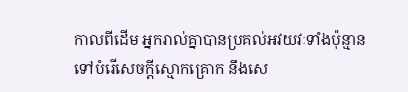កាលពីដើម អ្នករាល់គ្នាបានប្រគល់អវយវៈទាំងប៉ុន្មាន ទៅបំរើសេចក្ដីស្មោកគ្រោក នឹងសេ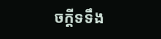ចក្ដីទទឹង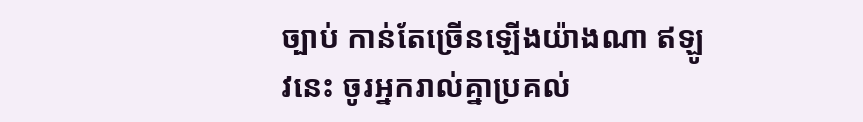ច្បាប់ កាន់តែច្រើនឡើងយ៉ាងណា ឥឡូវនេះ ចូរអ្នករាល់គ្នាប្រគល់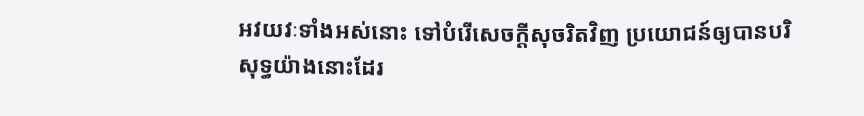អវយវៈទាំងអស់នោះ ទៅបំរើសេចក្ដីសុចរិតវិញ ប្រយោជន៍ឲ្យបានបរិសុទ្ធយ៉ាងនោះដែរ